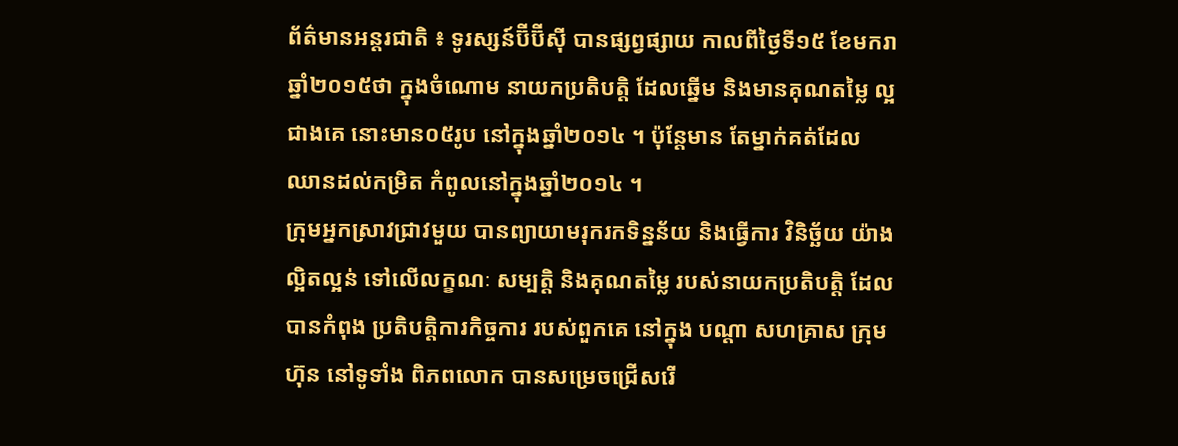ព័ត៌មានអន្តរជាតិ ៖ ទូរស្សន៍ប៊ីប៊ីស៊ី បានផ្សព្វផ្សាយ កាលពីថ្ងៃទី១៥ ខែមករា ឆ្នាំ២០១៥ថា ក្នុងចំណោម នាយកប្រតិបត្តិ ដែលឆ្នើម និងមានគុណតម្លៃ ល្អជាងគេ នោះមាន០៥រូប នៅក្នុងឆ្នាំ២០១៤ ។ ប៉ុន្តែមាន តែម្នាក់គត់ដែល ឈានដល់កម្រិត កំពូលនៅក្នុងឆ្នាំ២០១៤ ។
ក្រុមអ្នកស្រាវជ្រាវមួយ បានព្យាយាមរុករកទិន្នន័យ និងធ្វើការ វិនិច្ឆ័យ យ៉ាងល្អិតល្អន់ ទៅលើលក្ខណៈ សម្បតិ្ត និងគុណតម្លៃ របស់នាយកប្រតិបត្តិ ដែលបានកំពុង ប្រតិបត្តិការកិច្ចការ របស់ពួកគេ នៅក្នុង បណ្តា សហគ្រាស ក្រុមហ៊ុន នៅទូទាំង ពិភពលោក បានសម្រេចជ្រើសរើ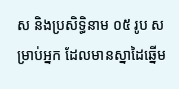ស និងប្រសិទ្ធិនាម ០៥ រូប សម្រាប់អ្នក ដែលមានស្នាដៃឆ្នើម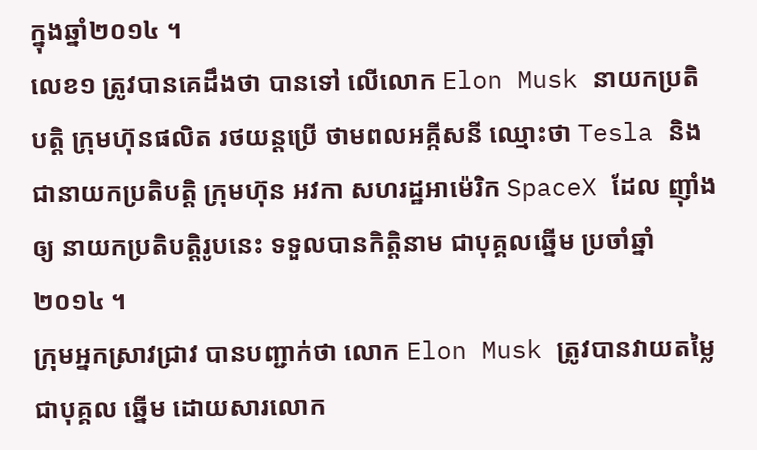ក្នុងឆ្នាំ២០១៤ ។
លេខ១ ត្រូវបានគេដឹងថា បានទៅ លើលោក Elon Musk នាយកប្រតិបត្តិ ក្រុមហ៊ុនផលិត រថយន្តប្រើ ថាមពលអគ្កីសនី ឈ្មោះថា Tesla និងជានាយកប្រតិបត្តិ ក្រុមហ៊ុន អវកា សហរដ្ឋអាម៉េរិក SpaceX ដែល ញ៉ាំងឲ្យ នាយកប្រតិបត្តិរូបនេះ ទទួលបានកិត្តិនាម ជាបុគ្គលឆ្នើម ប្រចាំឆ្នាំ២០១៤ ។
ក្រុមអ្នកស្រាវជ្រាវ បានបញ្ជាក់ថា លោក Elon Musk ត្រូវបានវាយតម្លៃ ជាបុគ្គល ឆ្នើម ដោយសារលោក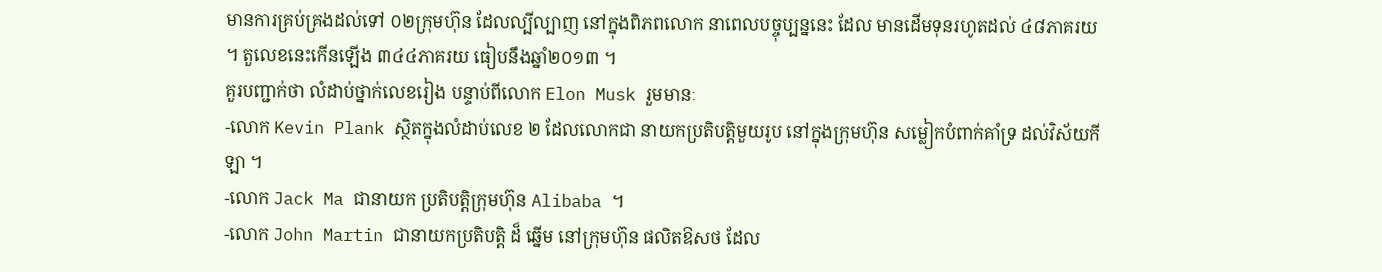មានការគ្រប់គ្រងដល់ទៅ ០២ក្រុមហ៊ុន ដែលល្បីល្បាញ នៅក្នុងពិភពលោក នាពេលបច្ចុប្បន្ននេះ ដែល មានដើមទុនរហូតដល់ ៤៨ភាគរយ ។ តួលេខនេះកើនឡើង ៣៤៤ភាគរយ ធៀបនឹងឆ្នាំ២០១៣ ។
គួរបញ្ជាក់ថា លំដាប់ថ្នាក់លេខរៀង បន្ទាប់ពីលោក Elon Musk រួមមានៈ
-លោក Kevin Plank ស្ថិតក្នុងលំដាប់លេខ ២ ដែលលោកជា នាយកប្រតិបត្តិមួយរូប នៅក្នុងក្រុមហ៊ុន សម្លៀកបំពាក់គាំទ្រ ដល់វិស័យកីឡា ។
-លោក Jack Ma ជានាយក ប្រតិបត្តិក្រុមហ៊ុន Alibaba ។
-លោក John Martin ជានាយកប្រតិបត្តិ ដ៏ ឆ្នើម នៅក្រុមហ៊ុន ផលិតឱសថ ដែល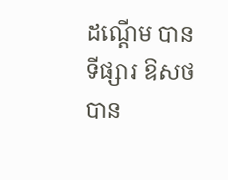ដណ្តើម បានទីផ្សារ ឱសថ បាន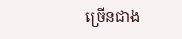ច្រើនជាង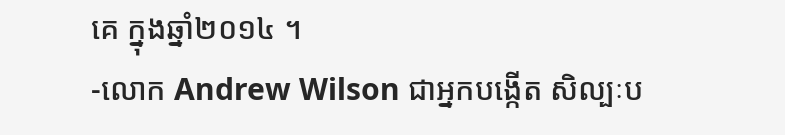គេ ក្នុងឆ្នាំ២០១៤ ។
-លោក Andrew Wilson ជាអ្នកបង្កើត សិល្បៈប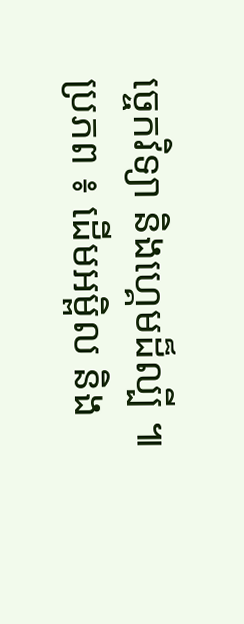ច្ចេកវិទ្យា និងហ្គេមដ៏ល្បី ៕
ប្រភព ៖ ដើមអម្ពិល និង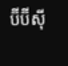ប៊ីប៊ីស៊ី